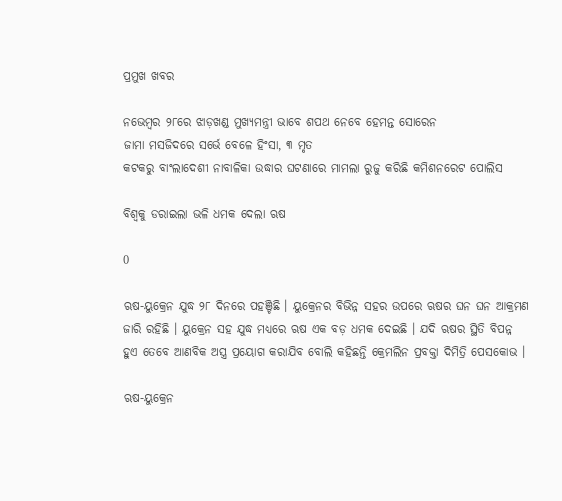ପ୍ରମୁଖ ଖବର

ନଭେମ୍ବର ୨୮ରେ ଝାଡ଼ଖଣ୍ଡ ମୁଖ୍ୟମନ୍ତ୍ରୀ ଭାବେ ଶପଥ ନେବେ ହେମନ୍ତ ସୋରେନ
ଜାମା ମସଜିଦରେ ସର୍ଭେ ବେଳେ ହିଂସା, ୩ ମୃତ
କଟକରୁ ବାଂଲାଦେଶୀ ନାବାଳିକା ଉଦ୍ଧାର ଘଟଣାରେ ମାମଲା ରୁଜୁ କରିଛି କମିଶନରେଟ ପୋଲିସ

ବିଶ୍ୱକୁ ଡରାଇଲା ଭଳି ଧମକ ଦେଲା ଋଷ

0

ଋଷ-ୟୁକ୍ରେନ ଯୁଦ୍ଧ ୨୮ ଦିନରେ ପହଞ୍ଚିଛି । ୟୁକ୍ରେନର ବିଭିନ୍ନ ସହର ଉପରେ ଋଷର ଘନ ଘନ ଆକ୍ରମଣ ଜାରି ରହିଛି । ୟୁକ୍ରେନ ସହ ଯୁଦ୍ଧ ମଧ୍ୟରେ ଋଷ ଏକ ବଡ଼ ଧମକ ଦେଇଛି । ଯଦି ଋଷର ସ୍ଥିତି ବିପନ୍ନ ହୁଏ ତେବେ ଆଣବିକ ଅସ୍ତ୍ର ପ୍ରୟୋଗ କରାଯିବ ବୋଲି କହିଛନ୍ତି କ୍ରେମଲିନ ପ୍ରବକ୍ତା ଦିମିତ୍ରି ପେସକୋଭ ।

ଋଷ-ୟୁକ୍ରେନ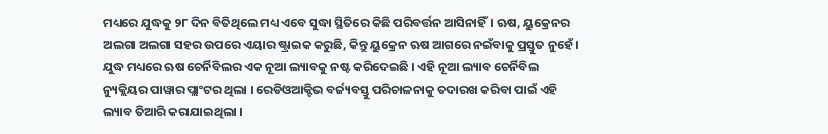ମଧ୍ୟରେ ଯୁଦ୍ଧକୁ ୨୮ ଦିନ ବିତିଥିଲେ ମଧ୍ୟ ଏବେ ସୁଦ୍ଧା ସ୍ଥିତିରେ କିଛି ପରିବର୍ତ୍ତନ ଆସିନାହିଁ। ଋଷ, ୟୁକ୍ରେନର ଅଲଗା ଅଲଗା ସହର ଉପରେ ଏୟାର ଷ୍ଟ୍ରାଇକ କରୁଛି, କିନ୍ତୁ ୟୁକ୍ରେନ ଋଷ ଆଗରେ ନଇଁବାକୁ ପ୍ରସ୍ତୁତ ନୁହେଁ । ଯୁଦ୍ଧ ମଧ୍ୟରେ ଋଷ ଚେର୍ନିବିଲର ଏକ ନୂଆ ଲ୍ୟାବକୁ ନଷ୍ଟ କରିଦେଇଛି । ଏହି ନୂଆ ଲ୍ୟାବ ଚେର୍ନିବିଲ ନ୍ୟୁକ୍ଲିୟର ପାୱାର ପ୍ଲାଂଟର ଥିଲା । ରେଡିଓଆକ୍ଟିଭ ବର୍ଜ୍ୟବସ୍ତୁ ପରିଚାଳନାକୁ ତଦାରଖ କରିବା ପାଇଁ ଏହି ଲ୍ୟାବ ତିଆରି କରାଯାଇଥିଲା ।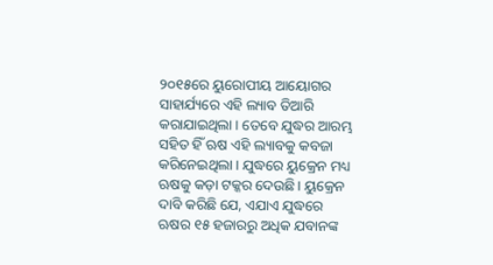୨୦୧୫ରେ ୟୁରୋପୀୟ ଆୟୋଗର ସାହାର୍ଯ୍ୟରେ ଏହି ଲ୍ୟାବ ତିଆରି କରାଯାଇଥିଲା । ତେବେ ଯୁଦ୍ଧର ଆରମ୍ଭ ସହିତ ହିଁ ଋଷ ଏହି ଲ୍ୟାବକୁ କବଜା କରିନେଇଥିଲା । ଯୁଦ୍ଧରେ ୟୁକ୍ରେନ ମଧ୍ୟ ଋଷକୁ କଡ଼ା ଟକ୍କର ଦେଉଛି । ୟୁକ୍ରେନ ଦାବି କରିଛି ଯେ, ଏଯାଏ ଯୁଦ୍ଧରେ ଋଷର ୧୫ ହଜାରରୁ ଅଧିକ ଯବାନଙ୍କ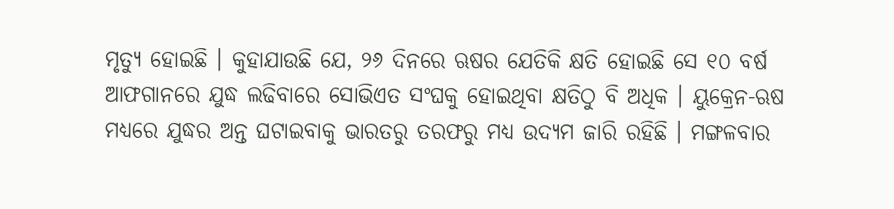ମୃତ୍ୟୁ ହୋଇଛି । କୁହାଯାଉଛି ଯେ, ୨୬ ଦିନରେ ଋଷର ଯେତିକି କ୍ଷତି ହୋଇଛି ସେ ୧୦ ବର୍ଷ ଆଫଗାନରେ ଯୁଦ୍ଧ ଲଢିବାରେ ସୋଭିଏତ ସଂଘକୁ ହୋଇଥିବା କ୍ଷତିଠୁ ବି ଅଧିକ । ୟୁକ୍ରେନ-ଋଷ ମଧ୍ୟରେ ଯୁଦ୍ଧର ଅନ୍ତ ଘଟାଇବାକୁ ଭାରତରୁ ତରଫରୁ ମଧ୍ୟ ଉଦ୍ୟମ ଜାରି ରହିଛି । ମଙ୍ଗଳବାର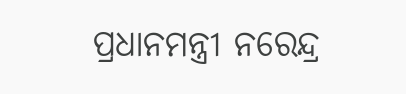ପ୍ରଧାନମନ୍ତ୍ରୀ ନରେନ୍ଦ୍ର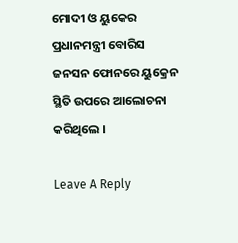ମୋଦୀ ଓ ୟୁକେର ପ୍ରଧାନମନ୍ତ୍ରୀ ବୋରିସ ଜନସନ ଫୋନରେ ୟୁକ୍ରେନ ସ୍ଥିତି ଉପରେ ଆଲୋଚନା କରିଥିଲେ ।

Leave A Reply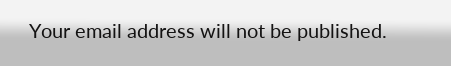Your email address will not be published.